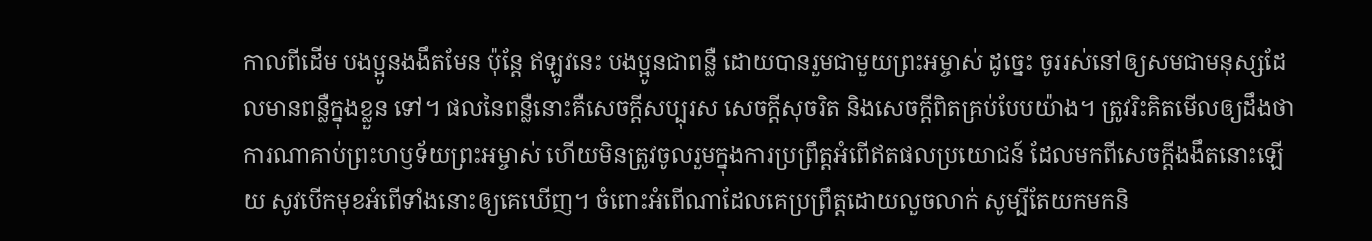កាលពីដើម បងប្អូនងងឹតមែន ប៉ុន្តែ ឥឡូវនេះ បងប្អូនជាពន្លឺ ដោយបានរួមជាមួយព្រះអម្ចាស់ ដូច្នេះ ចូររស់នៅឲ្យសមជាមនុស្សដែលមានពន្លឺក្នុងខ្លួន ទៅ។ ផលនៃពន្លឺនោះគឺសេចក្ដីសប្បុរស សេចក្ដីសុចរិត និងសេចក្ដីពិតគ្រប់បែបយ៉ាង។ ត្រូវរិះគិតមើលឲ្យដឹងថា ការណាគាប់ព្រះហឫទ័យព្រះអម្ចាស់ ហើយមិនត្រូវចូលរួមក្នុងការប្រព្រឹត្តអំពើឥតផលប្រយោជន៍ ដែលមកពីសេចក្ដីងងឹតនោះឡើយ សូវបើកមុខអំពើទាំងនោះឲ្យគេឃើញ។ ចំពោះអំពើណាដែលគេប្រព្រឹត្តដោយលួចលាក់ សូម្បីតែយកមកនិ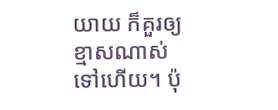យាយ ក៏គួរឲ្យខ្មាសណាស់ទៅហើយ។ ប៉ុ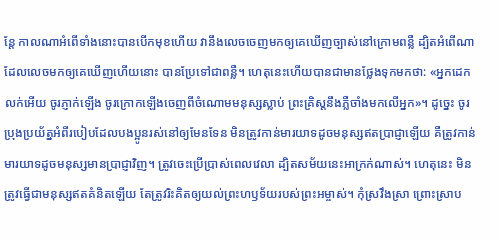ន្តែ កាលណាអំពើទាំងនោះបានបើកមុខហើយ វានឹងលេចចេញមកឲ្យគេឃើញច្បាស់នៅក្រោមពន្លឺ ដ្បិតអំពើណាដែលលេចមកឲ្យគេឃើញហើយនោះ បានប្រែទៅជាពន្លឺ។ ហេតុនេះហើយបានជាមានថ្លែងទុកមកថា: «អ្នកដេកលក់អើយ ចូរភ្ញាក់ឡើង ចូរក្រោកឡើងចេញពីចំណោមមនុស្សស្លាប់ ព្រះគ្រិស្តនឹងភ្លឺចាំងមកលើអ្នក»។ ដូច្នេះ ចូរប្រុងប្រយ័ត្នអំពីរបៀបដែលបងប្អូនរស់នៅឲ្យមែនទែន មិនត្រូវកាន់មារយាទដូចមនុស្សឥតប្រាជ្ញាឡើយ គឺត្រូវកាន់មារយាទដូចមនុស្សមានប្រាជ្ញាវិញ។ ត្រូវចេះប្រើប្រាស់ពេលវេលា ដ្បិតសម័យនេះអាក្រក់ណាស់។ ហេតុនេះ មិនត្រូវធ្វើជាមនុស្សឥតគំនិតឡើយ តែត្រូវរិះគិតឲ្យយល់ព្រះហឫទ័យរបស់ព្រះអម្ចាស់។ កុំស្រវឹងស្រា ព្រោះស្រាប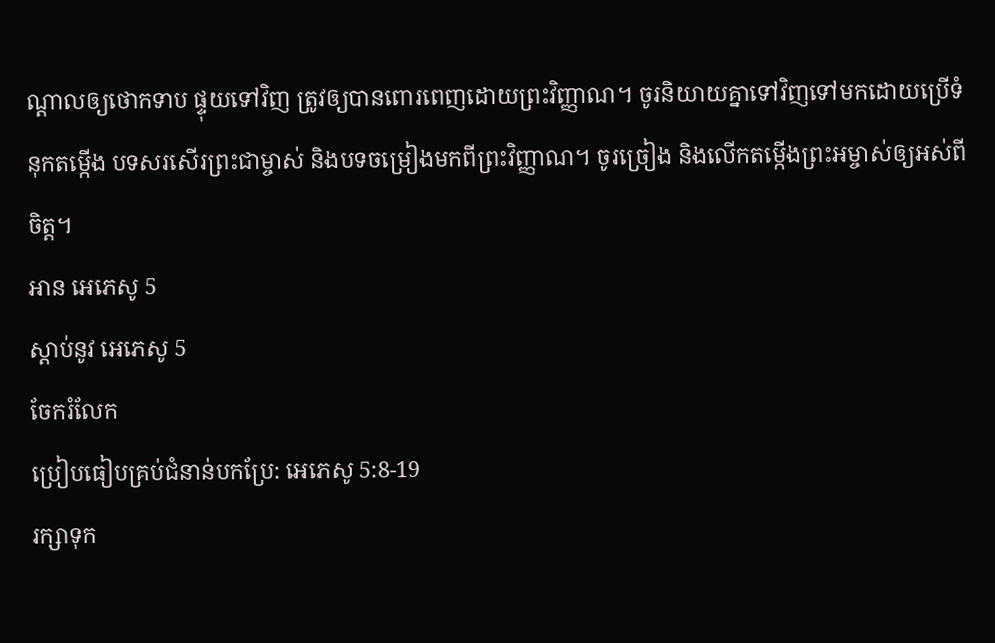ណ្ដាលឲ្យថោកទាប ផ្ទុយទៅវិញ ត្រូវឲ្យបានពោរពេញដោយព្រះវិញ្ញាណ។ ចូរនិយាយគ្នាទៅវិញទៅមកដោយប្រើទំនុកតម្កើង បទសរសើរព្រះជាម្ចាស់ និងបទចម្រៀងមកពីព្រះវិញ្ញាណ។ ចូរច្រៀង និងលើកតម្កើងព្រះអម្ចាស់ឲ្យអស់ពីចិត្ត។
អាន អេភេសូ 5
ស្ដាប់នូវ អេភេសូ 5
ចែករំលែក
ប្រៀបធៀបគ្រប់ជំនាន់បកប្រែ: អេភេសូ 5:8-19
រក្សាទុក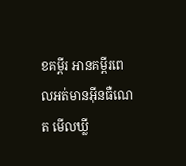ខគម្ពីរ អានគម្ពីរពេលអត់មានអ៊ីនធឺណេត មើលឃ្លី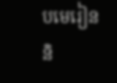បមេរៀន និ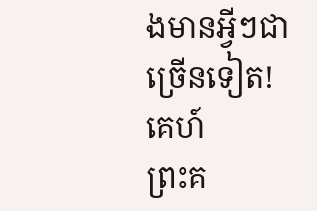ងមានអ្វីៗជាច្រើនទៀត!
គេហ៍
ព្រះគ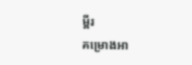ម្ពីរ
គម្រោងអា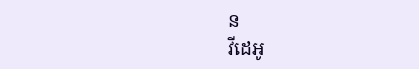ន
វីដេអូ